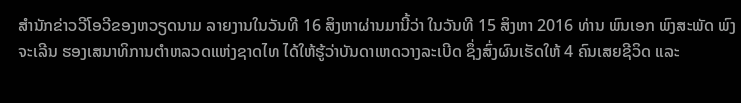ສຳນັກຂ່າວວີໂອວີຂອງຫວຽດນາມ ລາຍງານໃນວັນທີ 16 ສິງຫາຜ່ານມານີ້ວ່າ ໃນວັນທີ 15 ສິງຫາ 2016 ທ່ານ ພົນເອກ ພົງສະພັດ ພົງຈະເລີນ ຮອງເສນາທິການຕຳຫລວດແຫ່ງຊາດໄທ ໄດ້ໃຫ້ຮູ້ວ່າບັນດາເຫດວາງລະເບີດ ຊຶ່ງສົ່ງຜົນເຮັດໃຫ້ 4 ຄົນເສຍຊີວິດ ແລະ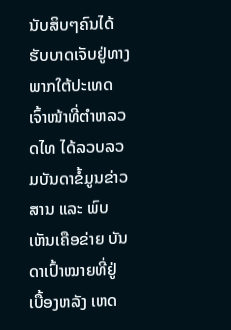ນັບສິບໆຄົນໄດ້ຮັບບາດເຈັບຢູ່ທາງພາກໃຕ້ປະເທດ ເຈົ້າໜ້າທີ່ຕຳຫລວດໄທ ໄດ້ລວບລວມບັນດາຂໍ້ມູນຂ່າວສານ ແລະ ພົບເຫັນເຄືອຂ່າຍ ບັນດາເປົ້າໝາຍທີ່ຢູ່ເບື້ອງຫລັງ ເຫດ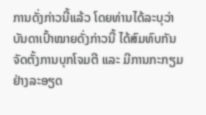ການດັ່ງກ່າວນີ້ແລ້ວ ໂດຍທ່ານໄດ້ລະບຸວ່າ ບັນດາເປົ້າໝາຍດັ່ງກ່າວນີ້ ໄດ້ສົມທົບກັນຈັດຕັ້ງການບຸກໂຈມຕີ ແລະ ມີການກະກຽມຢ່າງລະອຽດ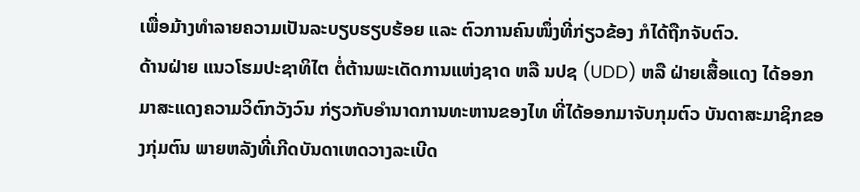ເພື່ອມ້າງທຳລາຍຄວາມເປັນລະບຽບຮຽບຮ້ອຍ ແລະ ຕົວການຄົນໜຶ່ງທີ່ກ່ຽວຂ້ອງ ກໍໄດ້ຖືກຈັບຕົວ.
ດ້ານຝ່າຍ ແນວໂຮມປະຊາທິໄຕ ຕໍ່ຕ້ານພະເດັດການແຫ່ງຊາດ ຫລື ນປຊ (UDD) ຫລື ຝ່າຍເສື້ອແດງ ໄດ້ອອກມາສະແດງຄວາມວິຕົກວັງວົນ ກ່ຽວກັບອຳນາດການທະຫານຂອງໄທ ທີ່ໄດ້ອອກມາຈັບກຸມຕົວ ບັນດາສະມາຊິກຂອງກຸ່ມຕົນ ພາຍຫລັງທີ່ເກີດບັນດາເຫດວາງລະເບີດ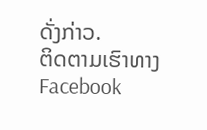ດັ່ງກ່າວ.
ຕິດຕາມເຮົາທາງFacebook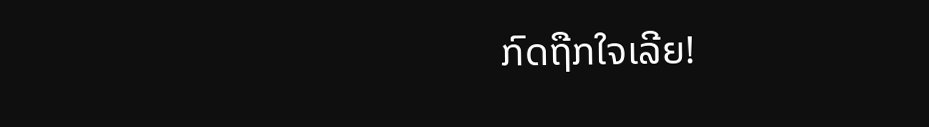ກົດຖືກໃຈເລີຍ!